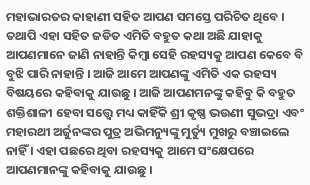ମହାଭାରତର କାହାଣୀ ସହିତ ଆପଣ ସମସ୍ତେ ପରିଚିତ ଥିବେ । ତଥାପି ଏହା ସହିତ ଜଡିତ ଏମିତି ବହୁତ କଥା ଅଛି ଯାହାକୁ ଆପଣମାନେ ଜାଣି ନାହାନ୍ତି କିମ୍ବା ସେହି ରହସ୍ୟକୁ ଆପଣ କେବେ ବି ବୁଝି ପାରି ନାହାନ୍ତି । ଆଜି ଆମେ ଆପଣଙ୍କୁ ଏମିତି ଏକ ରହସ୍ୟ ବିଷୟରେ କହିବାକୁ ଯାଉଛୁ । ଆଜି ଆପଣମନଙ୍କୁ କହିବୁ କି ବହୁତ ଶକ୍ତିଶାଳୀ ହେବା ସତ୍ତ୍ୱେ ମଧ୍ୟ କାହିଁକି ଶ୍ରୀ କୃଷ୍ଣ ଭଉଣୀ ସୁଭଦ୍ରା ଏବଂ ମହାରଥୀ ଅର୍ଜୁନଙ୍କର ପୁତ୍ର ଅଭିମନ୍ୟୁଙ୍କୁ ମୁର୍ତ୍ୟୁ ମୁଖରୁ ବଞ୍ଚାଇଲେ ନାହିଁ । ଏହା ପଛରେ ଥିବା ରହସ୍ୟକୁ ଆମେ ସଂକ୍ଷେପରେ ଆପଣମାନଙ୍କୁ କହିବାକୁ ଯାଉଛୁ ।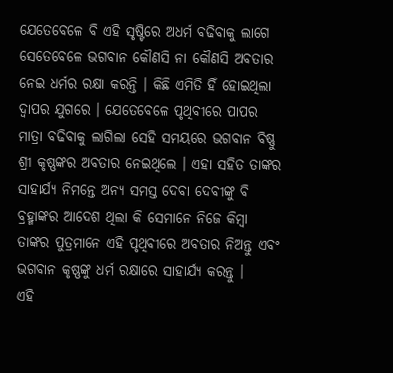ଯେତେବେଳେ ବି ଏହି ସୃଷ୍ଟିରେ ଅଧର୍ମ ବଢିବାକୁ ଲାଗେ ସେତେବେଳେ ଭଗବାନ କୌଣସି ନା କୌଣସି ଅବତାର ନେଇ ଧର୍ମର ରକ୍ଷା କରନ୍ତି । କିଛି ଏମିତି ହିଁ ହୋଇଥିଲା ଦ୍ଵାପର ଯୁଗରେ । ଯେତେବେଳେ ପୃଥିବୀରେ ପାପର ମାତ୍ରା ବଢିବାକୁ ଲାଗିଲା ସେହି ସମୟରେ ଭଗବାନ ବିଷ୍ଣୁ ଶ୍ରୀ କୃଷ୍ଣଙ୍କର ଅବତାର ନେଇଥିଲେ । ଏହା ସହିତ ତାଙ୍କର ସାହାର୍ଯ୍ୟ ନିମନ୍ତେ ଅନ୍ୟ ସମସ୍ତ ଦେବା ଦେବୀଙ୍କୁ ବି ବ୍ରହ୍ମାଙ୍କର ଆଦେଶ ଥିଲା କି ସେମାନେ ନିଜେ କିମ୍ବା ତାଙ୍କର ପୁତ୍ରମାନେ ଏହି ପୃଥିବୀରେ ଅବତାର ନିଅନ୍ତୁ ଏବଂ ଭଗବାନ କୃଷ୍ଣଙ୍କୁ ଧର୍ମ ରକ୍ଷାରେ ସାହାର୍ଯ୍ୟ କରନ୍ତୁ ।
ଏହି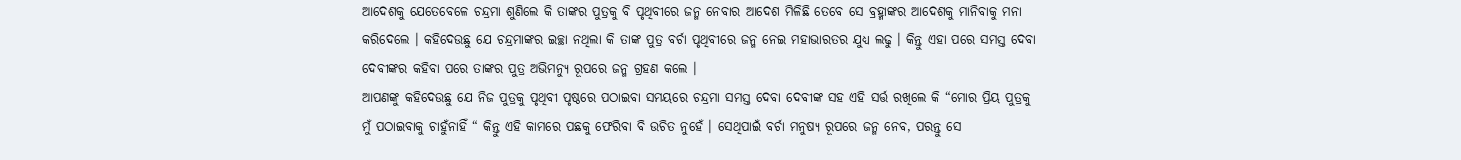ଆଦେଶକୁ ଯେତେବେଳେ ଚନ୍ଦ୍ରମା ଶୁଣିଲେ କି ତାଙ୍କର ପୁତ୍ରକୁ ବି ପୃଥିବୀରେ ଜନ୍ମ ନେବାର ଆଦେଶ ମିଳିଛି ତେବେ ସେ ବ୍ରହ୍ମାଙ୍କର ଆଦେଶକୁ ମାନିବାକୁ ମନା କରିଦେଲେ । କହିଦେଉଛୁ ଯେ ଚନ୍ଦ୍ରମାଙ୍କର ଇଚ୍ଛା ନଥିଲା କି ତାଙ୍କ ପୁତ୍ର ବର୍ଚା ପୃଥିବୀରେ ଜନ୍ମ ନେଇ ମହାଭାରତର ଯୁଧ୍ୟ ଲଢୁ । କିନ୍ତୁ ଏହା ପରେ ସମସ୍ତ ଦେବା ଦେବୀଙ୍କର କହିବା ପରେ ତାଙ୍କର ପୁତ୍ର ଅଭିମନ୍ୟୁ ରୂପରେ ଜନ୍ମ ଗ୍ରହଣ କଲେ ।
ଆପଣଙ୍କୁ କହିଦେଉଛୁ ଯେ ନିଜ ପୁତ୍ରକୁ ପୃଥିବୀ ପୃଷ୍ଠରେ ପଠାଇବା ସମୟରେ ଚନ୍ଦ୍ରମା ସମସ୍ତ ଦେବା ଦେବୀଙ୍କ ସହ ଏହି ସର୍ତ୍ତ ରଖିଲେ କି “ମୋର ପ୍ରିୟ ପୁତ୍ରକୁ ମୁଁ ପଠାଇବାକୁ ଚାହୁଁନାହିଁ “ କିନ୍ତୁ ଏହି କାମରେ ପଛକୁ ଫେରିବା ବି ଉଚିତ ନୁହେଁ । ସେଥିପାଇଁ ବର୍ଚା ମନୁଷ୍ୟ ରୂପରେ ଜନ୍ମ ନେବ, ପରନ୍ତୁ ସେ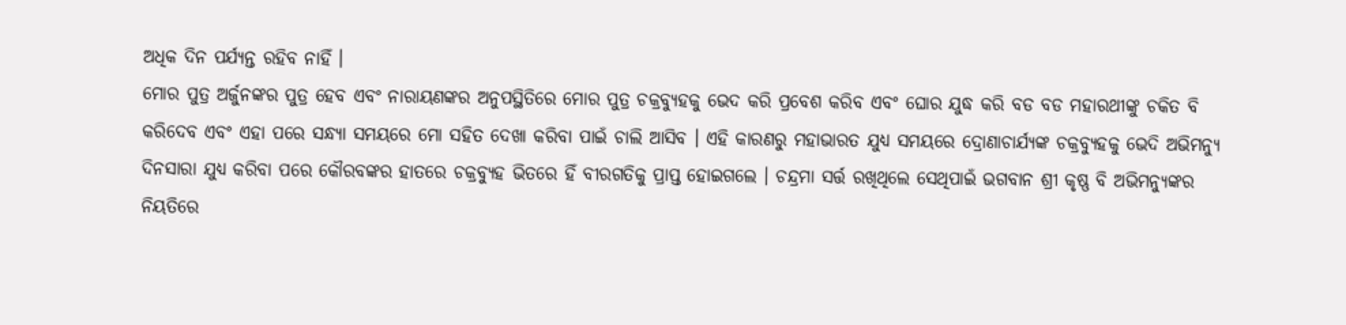ଅଧିକ ଦିନ ପର୍ଯ୍ୟନ୍ତ ରହିବ ନାହିଁ ।
ମୋର ପୁତ୍ର ଅର୍ଜୁନଙ୍କର ପୁତ୍ର ହେବ ଏବଂ ନାରାୟଣଙ୍କର ଅନୁପସ୍ଥିତିରେ ମୋର ପୁତ୍ର ଚକ୍ରବ୍ୟୁହକୁ ଭେଦ କରି ପ୍ରବେଶ କରିବ ଏବଂ ଘୋର ଯୁଦ୍ଧ କରି ବଡ ବଡ ମହାରଥୀଙ୍କୁ ଚକିତ ବି କରିଦେବ ଏବଂ ଏହା ପରେ ସନ୍ଧ୍ୟା ସମୟରେ ମୋ ସହିତ ଦେଖା କରିବା ପାଇଁ ଚାଲି ଆସିବ । ଏହି କାରଣରୁ ମହାଭାରତ ଯୁଧ୍ୟ ସମୟରେ ଦ୍ରୋଣାଚାର୍ଯ୍ୟଙ୍କ ଚକ୍ରବ୍ୟୁହକୁ ଭେଦି ଅଭିମନ୍ୟୁ ଦିନସାରା ଯୁଧ୍ୟ କରିବା ପରେ କୌରବଙ୍କର ହାତରେ ଚକ୍ରବ୍ୟୁହ ଭିତରେ ହିଁ ବୀରଗତିକୁ ପ୍ରାପ୍ତ ହୋଇଗଲେ । ଚନ୍ଦ୍ରମା ସର୍ତ୍ତ ରଖିଥିଲେ ସେଥିପାଇଁ ଭଗବାନ ଶ୍ରୀ କୃଷ୍ଣ ବି ଅଭିମନ୍ୟୁଙ୍କର ନିୟତିରେ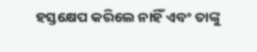ହସ୍ତକ୍ଷେପ କରିଲେ ନାହିଁ ଏବଂ ତାଙ୍କୁ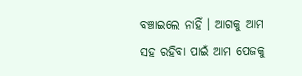ବଞ୍ଚାଇଲେ ନାହିଁ । ଆଗକୁ ଆମ ସହ ରହିବା ପାଇଁ ଆମ ପେଜକୁ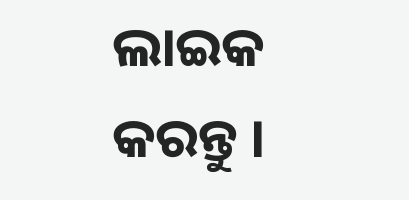ଲାଇକ କରନ୍ତୁ ।